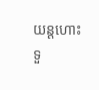យន្ដហោះទួ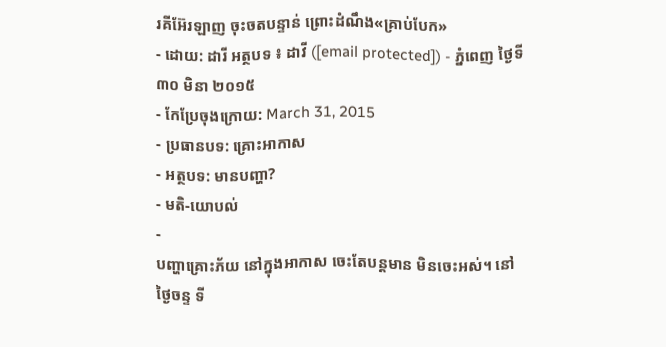រគីអ៊ែរឡាញ ចុះចតបន្ទាន់ ព្រោះដំណឹង«គ្រាប់បែក»
- ដោយ: ដារី អត្ថបទ ៖ ដាវី ([email protected]) - ភ្នំពេញ ថ្ងៃទី ៣០ មិនា ២០១៥
- កែប្រែចុងក្រោយ: March 31, 2015
- ប្រធានបទ: គ្រោះអាកាស
- អត្ថបទ: មានបញ្ហា?
- មតិ-យោបល់
-
បញ្ហាគ្រោះភ័យ នៅក្នុងអាកាស ចេះតែបន្តមាន មិនចេះអស់។ នៅថ្ងៃចន្ទ ទី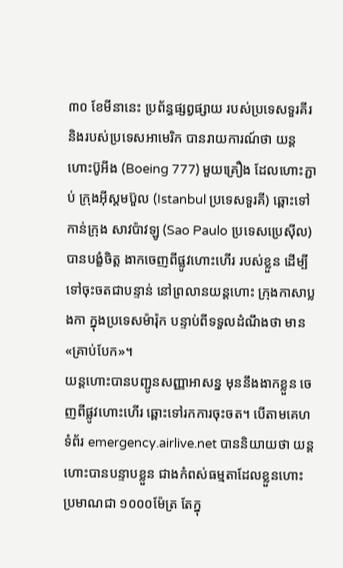៣០ ខែមីនានេះ ប្រព័ន្ធផ្សព្វផ្សាយ របស់ប្រទេសទួរគីរ និងរបស់ប្រទេសអាមេរិក បានរាយការណ៍ថា យន្ដហោះប៊ូអីង (Boeing 777) មួយគ្រឿង ដែលហោះភ្ជាប់ ក្រុងអ៊ីស្តមប៊ួល (Istanbul ប្រទេសទួរគី) ឆ្ពោះទៅកាន់ក្រុង សាវប៉ាវឡូ (Sao Paulo ប្រទេសប្រេស៊ីល) បានបង្ខំចិត្ត ងាកចេញពីផ្លូវហោះហើរ របស់ខ្លួន ដើម្បីទៅចុះចតជាបន្ទាន់ នៅព្រលានយន្ដហោះ ក្រុងកាសាប្លងកា ក្នុងប្រទេសម៉ារ៉ុក បន្ទាប់ពីទទួលដំណឹងថា មាន«គ្រាប់បែក»។
យន្ដហោះបានបញ្ជូនសញ្ញាអាសន្ន មុននឹងងាកខ្លួន ចេញពីផ្លូវហោះហើរ ឆ្ពោះទៅរកការចុះចត។ បើតាមគេហទំព័រ emergency.airlive.net បាននិយាយថា យន្ដហោះបានបន្ទាបខ្លួន ជាងកំពស់ធម្មតាដែលខ្លួនហោះ ប្រមាណជា ១០០០ម៉ែត្រ តែក្នុ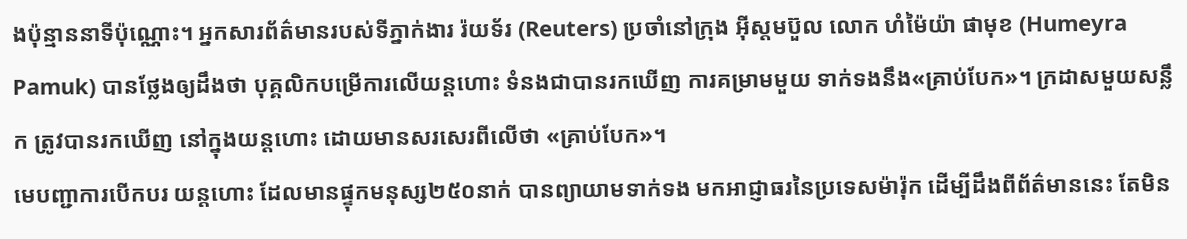ងប៉ុន្មាននាទីប៉ុណ្ណោះ។ អ្នកសារព័ត៌មានរបស់ទីភ្នាក់ងារ រ៉យទ័រ (Reuters) ប្រចាំនៅក្រុង អ៊ីស្តមប៊ួល លោក ហំម៉ៃយ៉ា ផាមុខ (Humeyra Pamuk) បានថ្លែងឲ្យដឹងថា បុគ្គលិកបម្រើការលើយន្ដហោះ ទំនងជាបានរកឃើញ ការគម្រាមមួយ ទាក់ទងនឹង«គ្រាប់បែក»។ ក្រដាសមួយសន្លឹក ត្រូវបានរកឃើញ នៅក្នុងយន្ដហោះ ដោយមានសរសេរពីលើថា «គ្រាប់បែក»។
មេបញ្ជាការបើកបរ យន្ដហោះ ដែលមានផ្ទុកមនុស្ស២៥០នាក់ បានព្យាយាមទាក់ទង មកអាជ្ញាធរនៃប្រទេសម៉ារ៉ុក ដើម្បីដឹងពីព័ត៌មាននេះ តែមិន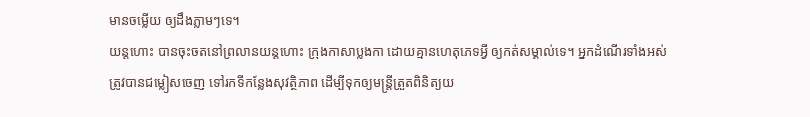មានចម្លើយ ឲ្យដឹងភ្លាមៗទេ។
យន្ដហោះ បានចុះចតនៅព្រលានយន្ដហោះ ក្រុងកាសាប្លងកា ដោយគ្មានហេតុភេទអ្វី ឲ្យកត់សម្គាល់ទេ។ អ្នកដំណើរទាំងអស់ ត្រូវបានជម្លៀសចេញ ទៅរកទីកន្លែងសុវត្ថិភាព ដើម្បីទុកឲ្យមន្ត្រីត្រួតពិនិត្យយ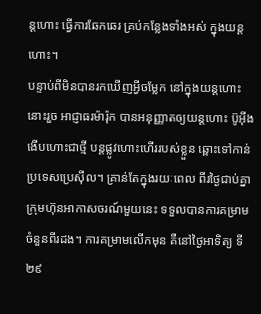ន្ដហោះ ធ្វើការឆែកឆេរ គ្រប់កន្លែងទាំងអស់ ក្នុងយន្ដហោះ។
បន្ទាប់ពីមិនបានរកឃើញអ្វីចម្លែក នៅក្នុងយន្ដហោះនោះរួច អាជ្ញាធរម៉ារ៉ុក បានអនុញ្ញាតឲ្យយន្ដហោះ ប៊ូអ៊ីង ងើបហោះជាថ្មី បន្តផ្លូវហោះហើររបស់ខ្លួន ឆ្ពោះទៅកាន់ប្រទេសប្រេស៊ីល។ គ្រាន់តែក្នុងរយៈពេល ពីរថ្ងៃជាប់គ្នា ក្រុមហ៊ុនអាកាសចរណ៍មួយនេះ ទទួលបានការគម្រាម ចំនួនពីរដង។ ការគម្រាមលើកមុន គឺនៅថ្ងៃអាទិត្យ ទី២៩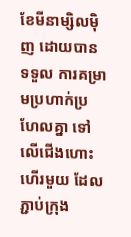ខែមីនាម្សិលម៉ិញ ដោយបានទទួល ការគម្រាមប្រហាក់ប្រហែលគ្នា ទៅលើជើងហោះហើរមួយ ដែលភ្ជាប់ក្រុង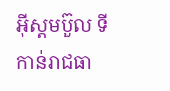អ៊ីស្តមប៊ួល ទីកាន់រាជធា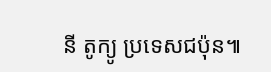នី តូក្យូ ប្រទេសជប៉ុន៕